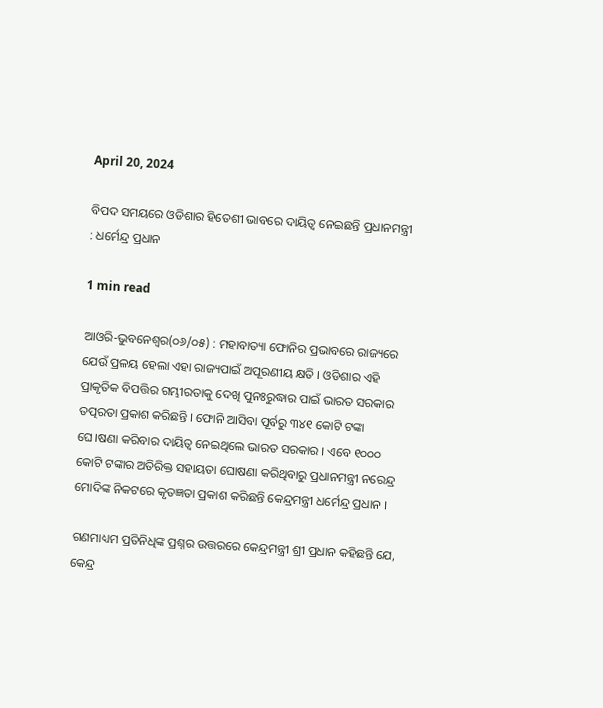April 20, 2024

ବିପଦ ସମୟରେ ଓଡିଶାର ହିତେଶୀ ଭାବରେ ଦାୟିତ୍ଵ ନେଇଛନ୍ତି ପ୍ରଧାନମନ୍ତ୍ରୀ : ଧର୍ମେନ୍ଦ୍ର ପ୍ରଧାନ

1 min read

ଆଓରି-ଭୁବନେଶ୍ଵର(୦୬/୦୫) : ମହାବାତ୍ୟା ଫୋନିର ପ୍ରଭାବରେ ରାଜ୍ୟରେ ଯେଉଁ ପ୍ରଳୟ ହେଲା ଏହା ରାଜ୍ୟପାଇଁ ଅପୂରଣୀୟ କ୍ଷତି । ଓଡିଶାର ଏହି ପ୍ରାକୃତିକ ବିପତ୍ତିର ଗମ୍ଭୀରତାକୁ ଦେଖି ପୁନଃରୁଦ୍ଧାର ପାଇଁ ଭାରତ ସରକାର ତତ୍ପରତା ପ୍ରକାଶ କରିଛନ୍ତି । ଫୋନି ଆସିବା ପୂର୍ବରୁ ୩୪୧ କୋଟି ଟଙ୍କା ଘେ।ଷଣା କରିବାର ଦାୟିତ୍ୱ ନେଇଥିଲେ ଭାରତ ସରକାର । ଏବେ ୧୦୦୦ କୋଟି ଟଙ୍କାର ଅତିରିକ୍ତ ସହାୟତା ଘୋଷଣା କରିଥିବାରୁ ପ୍ରଧାନମନ୍ତ୍ରୀ ନରେନ୍ଦ୍ର ମୋଦିଙ୍କ ନିକଟରେ କୃତଜ୍ଞତା ପ୍ରକାଶ କରିଛନ୍ତି କେନ୍ଦ୍ରମନ୍ତ୍ରୀ ଧର୍ମେନ୍ଦ୍ର ପ୍ରଧାନ ।

ଗଣମାଧ୍ୟମ ପ୍ରତିନିଧିଙ୍କ ପ୍ରଶ୍ନର ଉତ୍ତରରେ କେନ୍ଦ୍ରମନ୍ତ୍ରୀ ଶ୍ରୀ ପ୍ରଧାନ କହିଛନ୍ତି ଯେ, କେନ୍ଦ୍ର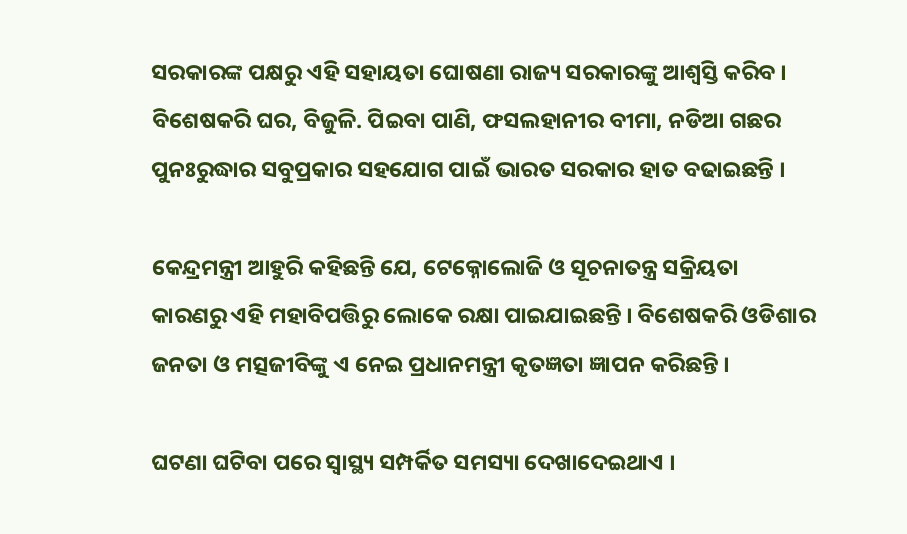ସରକାରଙ୍କ ପକ୍ଷରୁ ଏହି ସହାୟତା ଘୋଷଣା ରାଜ୍ୟ ସରକାରଙ୍କୁ ଆଶ୍ୱସ୍ତି କରିବ । ବିଶେଷକରି ଘର, ବିଜୁଳି. ପିଇବା ପାଣି, ଫସଲହାନୀର ବୀମା, ନଡିଆ ଗଛର ପୁନଃରୁଦ୍ଧାର ସବୁପ୍ରକାର ସହଯୋଗ ପାଇଁ ଭାରତ ସରକାର ହାତ ବଢାଇଛନ୍ତି ।

କେନ୍ଦ୍ରମନ୍ତ୍ରୀ ଆହୁରି କହିଛନ୍ତି ଯେ, ଟେକ୍ନୋଲୋଜି ଓ ସୂଚନାତନ୍ତ୍ର ସକ୍ରିୟତା କାରଣରୁ ଏହି ମହାବିପତ୍ତିରୁ ଲୋକେ ରକ୍ଷା ପାଇଯାଇଛନ୍ତି । ବିଶେଷକରି ଓଡିଶାର ଜନତା ଓ ମତ୍ସଜୀବିଙ୍କୁ ଏ ନେଇ ପ୍ରଧାନମନ୍ତ୍ରୀ କୃତଜ୍ଞତା ଜ୍ଞାପନ କରିଛନ୍ତି ।

ଘଟଣା ଘଟିବା ପରେ ସ୍ୱାସ୍ଥ୍ୟ ସମ୍ପର୍କିତ ସମସ୍ୟା ଦେଖାଦେଇଥାଏ ।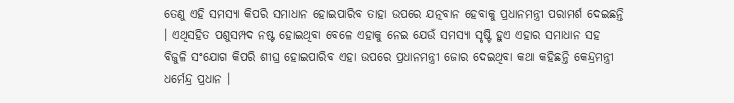ତେଣୁ ଏହି ସମସ୍ୟା କିପରି ସମାଧାନ ହୋଇପାରିବ ତାହା ଉପରେ ଯତ୍ନବାନ ହେବାକୁ ପ୍ରଧାନମନ୍ତ୍ରୀ ପରାମର୍ଶ ଦେଇଛନ୍ତି । ଏଥିସହିତ ପଶୁସମ୍ପଦ ନଷ୍ଟ ହୋଇଥିବା ବେଳେ ଏହାକୁ ନେଇ ଯେଉଁ ସମସ୍ୟା ସୃଷ୍ଟି ହୁଏ ଏହାର ସମାଧାନ ସହ ବିଜୁଳି ସଂଯୋଗ କିପରି ଶୀଘ୍ର ହୋଇପାରିବ ଏହା ଉପରେ ପ୍ରଧାନମନ୍ତ୍ରୀ ଜୋର ଦେଇଥିବା କଥା କହିଛନ୍ତି କେନ୍ଦ୍ରମନ୍ତ୍ରୀ ଧର୍ମେନ୍ଦ୍ର ପ୍ରଧାନ ।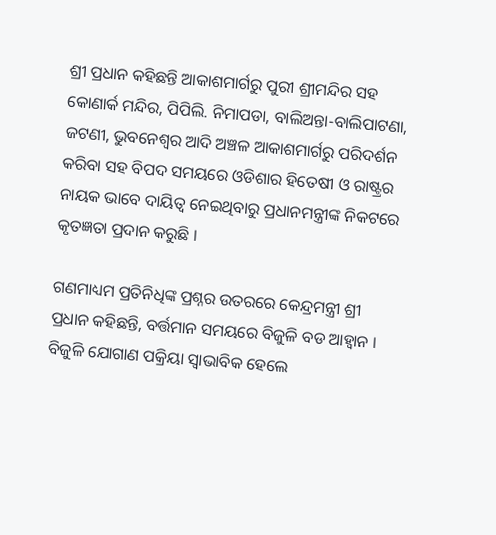ଶ୍ରୀ ପ୍ରଧାନ କହିଛନ୍ତି ଆକାଶମାର୍ଗରୁ ପୁରୀ ଶ୍ରୀମନ୍ଦିର ସହ କୋଣାର୍କ ମନ୍ଦିର, ପିପିଲି. ନିମାପଡା, ବାଲିଅନ୍ତା-ବାଲିପାଟଣା, ଜଟଣୀ, ଭୁବନେଶ୍ୱର ଆଦି ଅଞ୍ଚଳ ଆକାଶମାର୍ଗରୁ ପରିଦର୍ଶନ କରିବା ସହ ବିପଦ ସମୟରେ ଓଡିଶାର ହିତେଷୀ ଓ ରାଷ୍ଟ୍ରର ନାୟକ ଭାବେ ଦାୟିତ୍ୱ ନେଇଥିବାରୁ ପ୍ରଧାନମନ୍ତ୍ରୀଙ୍କ ନିକଟରେ କୃତଜ୍ଞତା ପ୍ରଦାନ କରୁଛି ।

ଗଣମାଧ୍ୟମ ପ୍ରତିନିଧିଙ୍କ ପ୍ରଶ୍ନର ଉତରରେ କେନ୍ଦ୍ରମନ୍ତ୍ରୀ ଶ୍ରୀ ପ୍ରଧାନ କହିଛନ୍ତି, ବର୍ତ୍ତମାନ ସମୟରେ ବିଜୁଳି ବଡ ଆହ୍ୱାନ । ବିଜୁଳି ଯୋଗାଣ ପକ୍ରିୟା ସ୍ୱାଭାବିକ ହେଲେ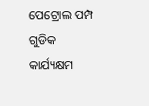ପେଟ୍ରୋଲ ପମ୍ପ ଗୁଡିକ କାର୍ଯ୍ୟକ୍ଷମ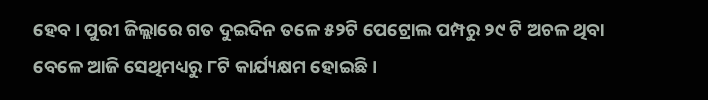ହେବ । ପୁରୀ ଜିଲ୍ଲାରେ ଗତ ଦୁଇଦିନ ତଳେ ୫୨ଟି ପେଟ୍ରୋଲ ପମ୍ପରୁ ୨୯ ଟି ଅଚଳ ଥିବା ବେଳେ ଆଜି ସେଥିମଧ୍ୟରୁ ୮ଟି କାର୍ଯ୍ୟକ୍ଷମ ହୋଇଛି ।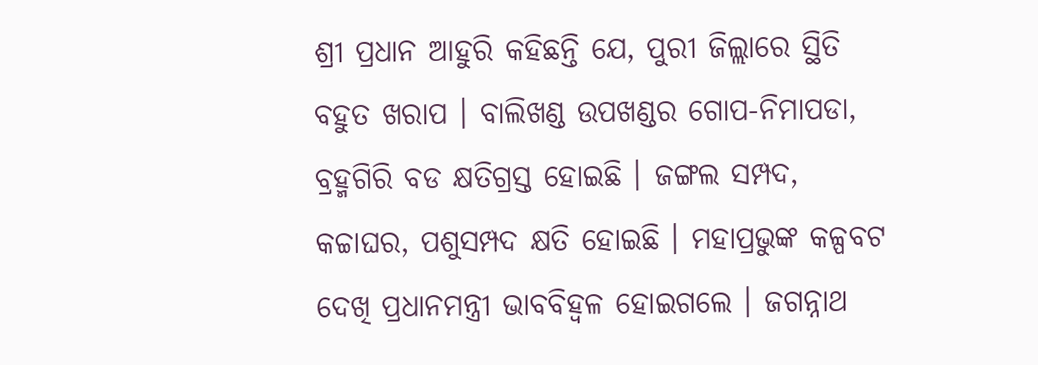ଶ୍ରୀ ପ୍ରଧାନ ଆହୁରି କହିଛନ୍ତି ଯେ, ପୁରୀ ଜିଲ୍ଲାରେ ସ୍ଥିତି ବହୁତ ଖରାପ । ବାଲିଖଣ୍ଡ ଉପଖଣ୍ଡର ଗୋପ-ନିମାପଡା, ବ୍ରହ୍ମଗିରି ବଡ କ୍ଷତିଗ୍ରସ୍ତ ହୋଇଛି । ଜଙ୍ଗଲ ସମ୍ପଦ, କଚ୍ଚାଘର, ପଶୁସମ୍ପଦ କ୍ଷତି ହୋଇଛି । ମହାପ୍ରଭୁଙ୍କ କଳ୍ପବଟ ଦେଖି ପ୍ରଧାନମନ୍ତ୍ରୀ ଭାବବିହ୍ୱଳ ହୋଇଗଲେ । ଜଗନ୍ନାଥ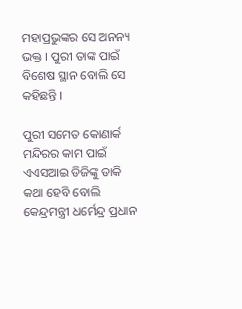ମହାପ୍ରଭୁଙ୍କର ସେ ଅନନ୍ୟ ଭକ୍ତ । ପୁରୀ ତାଙ୍କ ପାଇଁ ବିଶେଷ ସ୍ଥାନ ବୋଲି ସେ କହିଛନ୍ତି ।

ପୁରୀ ସମେତ କୋଣାର୍କ ମନ୍ଦିରର କାମ ପାଇଁ ଏଏସଆଇ ଡିଜିଙ୍କୁ ଡାକି କଥା ହେବି ବୋଲି କେନ୍ଦ୍ରମନ୍ତ୍ରୀ ଧର୍ମେନ୍ଦ୍ର ପ୍ରଧାନ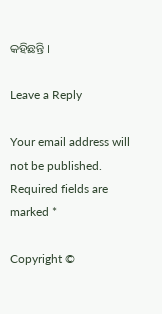କହିଛନ୍ତି ।

Leave a Reply

Your email address will not be published. Required fields are marked *

Copyright ©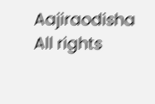Aajiraodisha All rights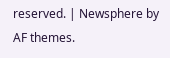reserved. | Newsphere by AF themes.